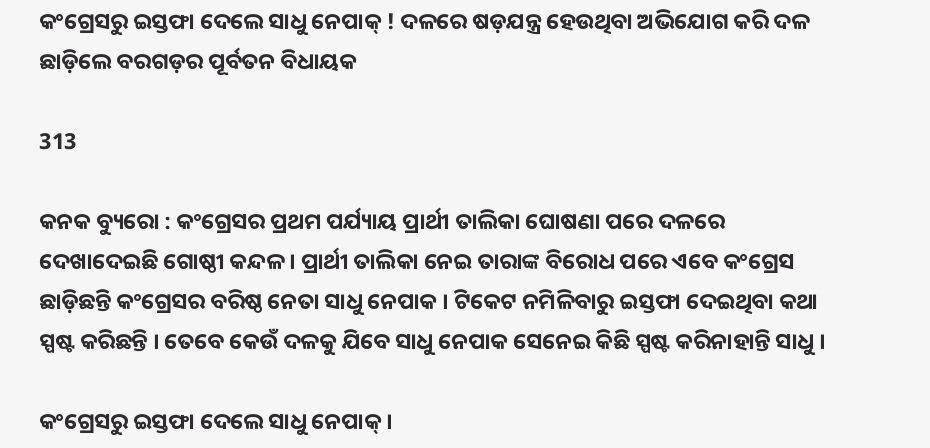କଂଗ୍ରେସରୁ ଇସ୍ତଫା ଦେଲେ ସାଧୁ ନେପାକ୍ ! ଦଳରେ ଷଡ଼ଯନ୍ତ୍ର ହେଉଥିବା ଅଭିଯୋଗ କରି ଦଳ ଛାଡ଼ିଲେ ବରଗଡ଼ର ପୂର୍ବତନ ବିଧାୟକ

313

କନକ ବ୍ୟୁରୋ : କଂଗ୍ରେସର ପ୍ରଥମ ପର୍ଯ୍ୟାୟ ପ୍ରାର୍ଥୀ ତାଲିକା ଘୋଷଣା ପରେ ଦଳରେ ଦେଖାଦେଇଛି ଗୋଷ୍ଠୀ କନ୍ଦଳ । ପ୍ରାର୍ଥୀ ତାଲିକା ନେଇ ତାରାଙ୍କ ବିରୋଧ ପରେ ଏବେ କଂଗ୍ରେସ ଛାଡ଼ିଛନ୍ତି କଂଗ୍ରେସର ବରିଷ୍ଠ ନେତା ସାଧୁ ନେପାକ । ଟିକେଟ ନମିଳିବାରୁ ଇସ୍ତଫା ଦେଇଥିବା କଥା ସ୍ପଷ୍ଟ କରିଛନ୍ତି । ତେବେ କେଉଁ ଦଳକୁ ଯିବେ ସାଧୁ ନେପାକ ସେନେଇ କିଛି ସ୍ପଷ୍ଟ କରିନାହାନ୍ତି ସାଧୁ ।

କଂଗ୍ରେସରୁ ଇସ୍ତଫା ଦେଲେ ସାଧୁ ନେପାକ୍ ।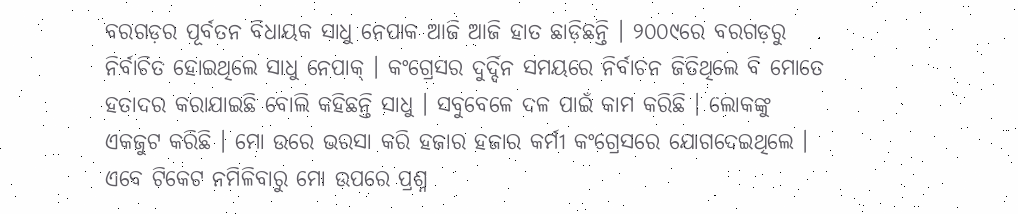ବରଗଡ଼ର ପୂର୍ବତନ ବିଧାୟକ ସାଧୁ ନେପାକ ଆଜି ଆଜି ହାତ ଛାଡ଼ିଛନ୍ତି । ୨୦୦୯ରେ ବରଗଡ଼ରୁ ନିର୍ବାଚିତ ହୋଇଥିଲେ ସାଧୁ ନେପାକ୍ । କଂଗ୍ରେସର ଦୁର୍ଦ୍ଦିନ ସମୟରେ ନିର୍ବାଚନ ଜିତିଥିଲେ ବି ମୋତେ ହତାଦର କରାଯାଇଛି ବୋଲି କହିଛନ୍ତି ସାଧୁ । ସବୁବେଳେ ଦଳ ପାଇଁ କାମ କରିଛି । ଲୋକଙ୍କୁ ଏକଜୁଟ କରିଛି । ମୋ ଉରେ ଭରସା କରି ହଜାର ହଜାର କର୍ମୀ କଂଗ୍ରେସରେ ଯୋଗଦେଇଥିଲେ । ଏବେ ଟିକେଟ ନମିଳିବାରୁ ମୋ ଉପରେ ପ୍ରଶ୍ନ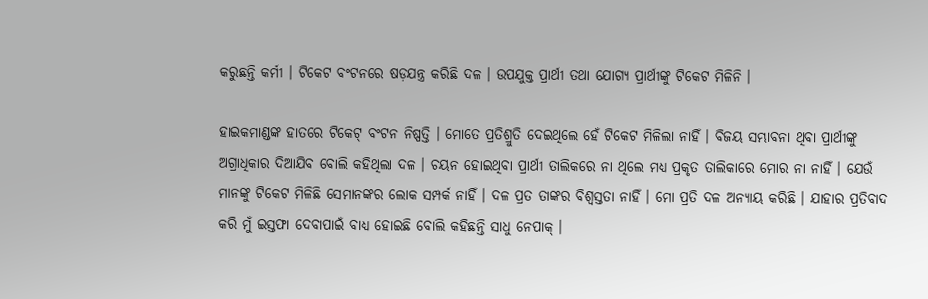କରୁଛନ୍ତି କର୍ମୀ । ଟିକେଟ ବଂଟନରେ ଷଡ଼ଯନ୍ତ୍ର କରିଛି ଦଳ । ଉପଯୁକ୍ତ ପ୍ରାର୍ଥୀ ତଥା ଯୋଗ୍ୟ ପ୍ରାର୍ଥୀଙ୍କୁ ଟିକେଟ ମିଳିନି ।

ହାଇକମାଣ୍ଡଙ୍କ ହାତରେ ଟିକେଟ୍ ବଂଟନ ନିଷ୍ପତ୍ତି । ମୋତେ ପ୍ରତିଶ୍ରୁତି ଦେଇଥିଲେ ହେଁ ଟିକେଟ ମିଳିଲା ନାହିଁ । ବିଜୟ ସମ୍ଭାବନା ଥିବା ପ୍ରାର୍ଥୀଙ୍କୁ ଅଗ୍ରାଧିକାର ଦିଆଯିବ ବୋଲି କହିଥିଲା ଦଳ । ଚୟନ ହୋଇଥିବା ପ୍ରାର୍ଥୀ ତାଲିକରେ ନା ଥିଲେ ମଧ୍ୟ ପ୍ରକୃତ ତାଲିକାରେ ମୋର ନା ନାହିଁ । ଯେଉଁ ମାନଙ୍କୁ ଟିକେଟ ମିଳିଛି ସେମାନଙ୍କର ଲୋକ ସମ୍ପର୍କ ନାହିଁ । ଦଳ ପ୍ରତ ତାଙ୍କର ବିଶ୍ୱସ୍ତତା ନାହିଁ । ମୋ ପ୍ରତି ଦଳ ଅନ୍ୟାୟ କରିଛି । ଯାହାର ପ୍ରତିବାଦ କରି ମୁଁ ଇସ୍ତଫା ଦେବାପାଇଁ ବାଧ୍ୟ ହୋଇଛି ବୋଲି କହିଛନ୍ତି ସାଧୁ ନେପାକ୍ ।